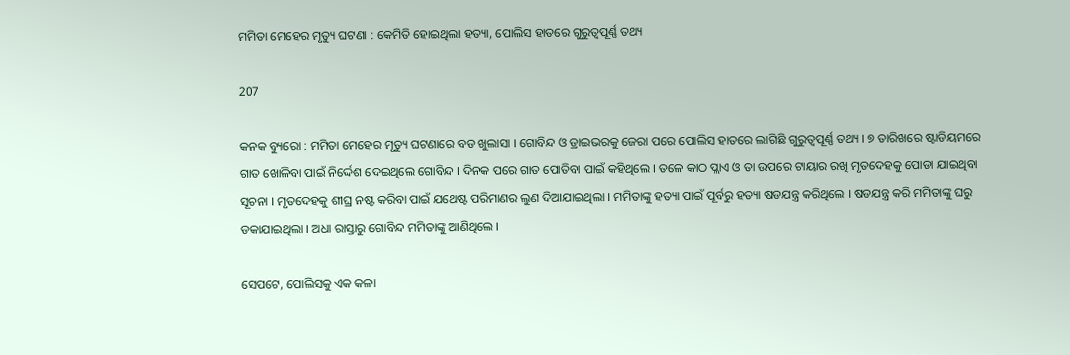ମମିତା ମେହେର ମୃତ୍ୟୁ ଘଟଣା : କେମିତି ହୋଇଥିଲା ହତ୍ୟା, ପୋଲିସ ହାତରେ ଗୁରୁତ୍ୱପୂର୍ଣ୍ଣ ତଥ୍ୟ

207

କନକ ବ୍ୟୁରୋ : ମମିତା ମେହେର ମୃତ୍ୟୁ ଘଟଣାରେ ବଡ ଖୁଲାସା । ଗୋବିନ୍ଦ ଓ ଡ୍ରାଇଭରକୁ ଜେରା ପରେ ପୋଲିସ ହାତରେ ଲାଗିଛି ଗୁରୁତ୍ୱପୂର୍ଣ୍ଣ ତଥ୍ୟ । ୭ ତାରିଖରେ ଷ୍ଟାଡିୟମରେ ଗାତ ଖୋଳିବା ପାଇଁ ନିର୍ଦ୍ଦେଶ ଦେଇଥିଲେ ଗୋବିନ୍ଦ । ଦିନକ ପରେ ଗାତ ପୋତିବା ପାଇଁ କହିଥିଲେ । ତଳେ କାଠ ପ୍ଲାଏ ଓ ତା ଉପରେ ଟାୟାର ରଖି ମୃତଦେହକୁ ପୋଡା ଯାଇଥିବା ସୂଚନା । ମୃତଦେହକୁ ଶୀଘ୍ର ନଷ୍ଟ କରିବା ପାଇଁ ଯଥେଷ୍ଟ ପରିମାଣର ଲୁଣ ଦିଆଯାଇଥିଲା । ମମିତାଙ୍କୁ ହତ୍ୟା ପାଇଁ ପୂର୍ବରୁ ହତ୍ୟା ଷଡଯନ୍ତ୍ର କରିଥିଲେ । ଷଡଯନ୍ତ୍ର କରି ମମିତାଙ୍କୁ ଘରୁ ଡକାଯାଇଥିଲା । ଅଧା ରାସ୍ତାରୁ ଗୋବିନ୍ଦ ମମିତାଙ୍କୁ ଆଣିଥିଲେ ।

ସେପଟେ, ପୋଲିସକୁ ଏକ କଳା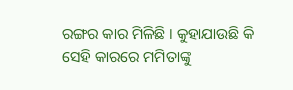ରଙ୍ଗର କାର ମିଳିଛି । କୁହାଯାଉଛି କି ସେହି କାରରେ ମମିତାଙ୍କୁ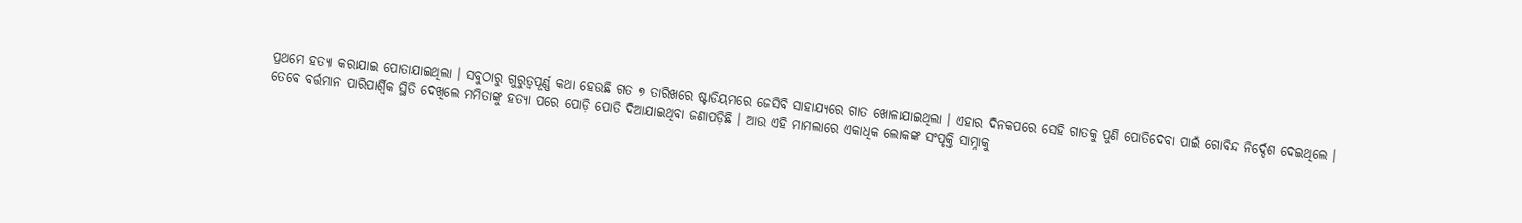ପ୍ରଥମେ ହତ୍ୟା କରାଯାଇ ପୋତାଯାଇଥିଲା । ସବୁଠାରୁ ଗୁରୁତ୍ୱପୂର୍ଣ୍ଣ କଥା ହେଉଛି ଗତ ୭ ତାରିଖରେ ଷ୍ଟାଡିୟମରେ ଜେସିବି ସାହାଯ୍ୟରେ ଗାତ ଖୋଳାଯାଇଥିଲା । ଏହାର ଦିନକପରେ ସେହି ଗାତକୁ ପୁଣି ପୋତିଦେବା ପାଇଁ ଗୋବିନ୍ଦ ନିର୍ଦ୍ଦେଶ ଦେଇଥିଲେ । ତେବେ ବର୍ତ୍ତମାନ ପାରିପାର୍ଶ୍ବିକ ସ୍ଥିତି ଦେଖିଲେ ମମିତାଙ୍କୁ ହତ୍ୟା ପରେ ପୋଡ଼ି ପୋତି ଦିଆଯାଇଥିବା ଜଣାପଡ଼ିଛି । ଆଉ ଏହି ମାମଲାରେ ଏକାଧିକ ଲୋକଙ୍କ ସଂପୃକ୍ତି ସାମ୍ନାକୁ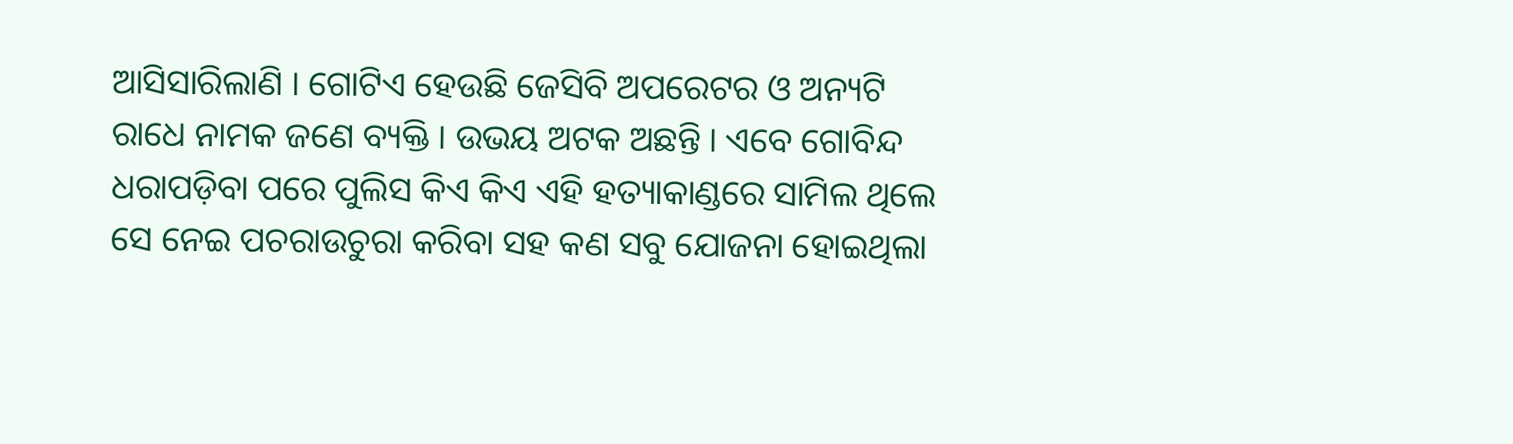ଆସିସାରିଲାଣି । ଗୋଟିଏ ହେଉଛି ଜେସିବି ଅପରେଟର ଓ ଅନ୍ୟଟି ରାଧେ ନାମକ ଜଣେ ବ୍ୟକ୍ତି । ଉଭୟ ଅଟକ ଅଛନ୍ତି । ଏବେ ଗୋବିନ୍ଦ ଧରାପଡ଼ିବା ପରେ ପୁଲିସ କିଏ କିଏ ଏହି ହତ୍ୟାକାଣ୍ଡରେ ସାମିଲ ଥିଲେ ସେ ନେଇ ପଚରାଉଚୁରା କରିବା ସହ କଣ ସବୁ ଯୋଜନା ହୋଇଥିଲା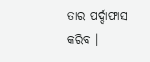ତାର ପର୍ଦ୍ଦାଫାସ କରିବ ।